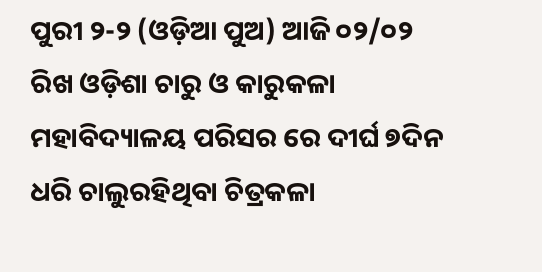ପୁରୀ ୨-୨ (ଓଡ଼ିଆ ପୁଅ) ଆଜି ୦୨/୦୨ ରିଖ ଓଡ଼ିଶା ଚାରୁ ଓ କାରୁକଳା ମହାବିଦ୍ୟାଳୟ ପରିସର ରେ ଦୀର୍ଘ ୭ଦିନ ଧରି ଚାଲୁରହିଥିବା ଚିତ୍ରକଳା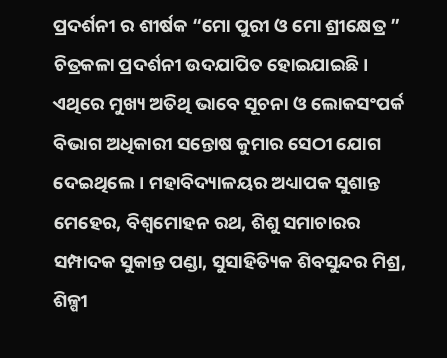ପ୍ରଦର୍ଶନୀ ର ଶୀର୍ଷକ “ମୋ ପୁରୀ ଓ ମୋ ଶ୍ରୀକ୍ଷେତ୍ର ” ଚିତ୍ରକଳା ପ୍ରଦର୍ଶନୀ ଉଦଯାପିତ ହୋଇଯାଇଛି। ଏଥିରେ ମୁଖ୍ୟ ଅତିଥି ଭାବେ ସୂଚନା ଓ ଲୋକସଂପର୍କ ବିଭାଗ ଅଧିକାରୀ ସନ୍ତୋଷ କୁମାର ସେଠୀ ଯୋଗ ଦେଇଥିଲେ। ମହାବିଦ୍ୟାଳୟର ଅଧ୍ୟାପକ ସୁଶାନ୍ତ ମେହେର, ବିଶ୍ୱମୋହନ ରଥ, ଶିଶୁ ସମାଚାରର ସମ୍ପାଦକ ସୁକାନ୍ତ ପଣ୍ଡା, ସୁସାହିତ୍ୟିକ ଶିବସୁନ୍ଦର ମିଶ୍ର, ଶିଳ୍ପୀ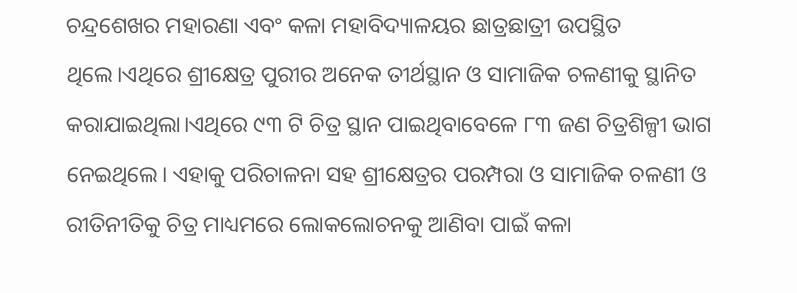ଚନ୍ଦ୍ରଶେଖର ମହାରଣା ଏବଂ କଳା ମହାବିଦ୍ୟାଳୟର ଛାତ୍ରଛାତ୍ରୀ ଉପସ୍ଥିତ ଥିଲେ।ଏଥିରେ ଶ୍ରୀକ୍ଷେତ୍ର ପୁରୀର ଅନେକ ତୀର୍ଥସ୍ଥାନ ଓ ସାମାଜିକ ଚଳଣୀକୁ ସ୍ଥାନିତ କରାଯାଇଥିଲା।ଏଥିରେ ୯୩ ଟି ଚିତ୍ର ସ୍ଥାନ ପାଇଥିବାବେଳେ ୮୩ ଜଣ ଚିତ୍ରଶିଳ୍ପୀ ଭାଗ ନେଇଥିଲେ। ଏହାକୁ ପରିଚାଳନା ସହ ଶ୍ରୀକ୍ଷେତ୍ରର ପରମ୍ପରା ଓ ସାମାଜିକ ଚଳଣୀ ଓ ରୀତିନୀତିକୁ ଚିତ୍ର ମାଧ୍ୟମରେ ଲୋକଲୋଚନକୁ ଆଣିବା ପାଇଁ କଳା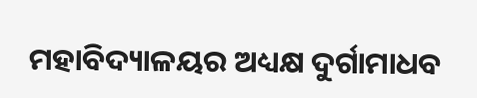ମହାବିଦ୍ୟାଳୟର ଅଧ୍ୟକ୍ଷ ଦୁର୍ଗାମାଧବ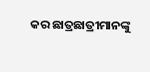କର ଛାତ୍ରଛାତ୍ରୀମାନଙ୍କୁ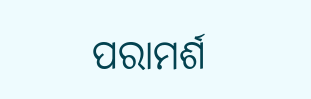ପରାମର୍ଶ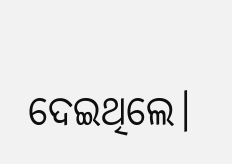ଦେଇଥିଲେ।